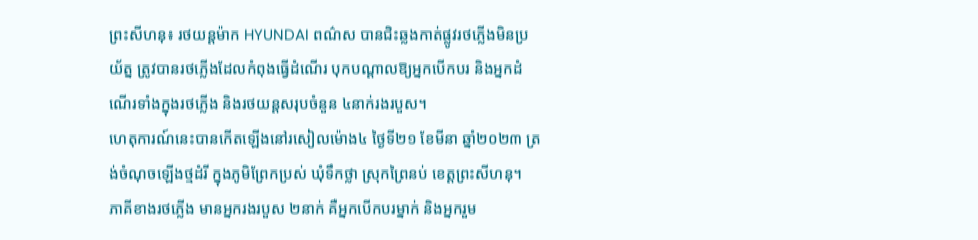ព្រះសីហនុ៖ រថយន្តម៉ាក HYUNDAI ពណ៌ស បានជិះឆ្លងកាត់ផ្លូវរថភ្លើងមិនប្រយ័ត្ន ត្រូវបានរថភ្លើងដែលកំពុងធ្វើដំណើរ បុកបណ្តាលឱ្យអ្នកបើកបរ និងអ្នកដំណើរទាំងក្នុងរថភ្លើង និងរថយន្តសរុបចំនួន ៤នាក់រងរបួស។
ហេតុការណ៍នេះបានកើតឡើងនៅរសៀលម៉ោង៤ ថ្ងៃទី២១ ខែមីនា ឆ្នាំ២០២៣ ត្រង់ចំណុចឡើងថ្មដំរី ក្នុងភូមិព្រែកប្រស់ ឃុំទឹកថ្លា ស្រុកព្រៃនប់ ខេត្តព្រះសីហនុ។
ភាគីខាងរថភ្លើង មានអ្នករងរបួស ២នាក់ គឺអ្នកបើកបរម្នាក់ និងអ្នករួម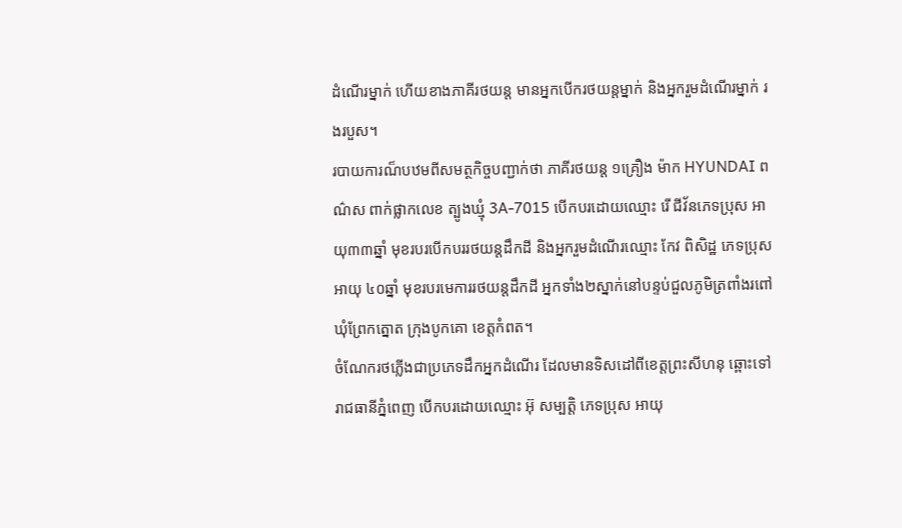ដំណើរម្នាក់ ហើយខាងភាគីរថយន្ត មានអ្នកបើករថយន្តម្នាក់ និងអ្នករួមដំណើរម្នាក់ រងរបួស។
របាយការណ៏បឋមពីសមត្ថកិច្ចបញ្ជាក់ថា ភាគីរថយន្ដ ១គ្រឿង ម៉ាក HYUNDAI ពណ៌ស ពាក់ផ្លាកលេខ ត្បូងឃ្មុំ 3A-7015 បើកបរដោយឈ្មោះ រើ ជីវ័នភេទប្រុស អាយុ៣៣ឆ្នាំ មុខរបរបើកបររថយន្ដដឹកដី និងអ្នករួមដំណើរឈ្មោះ កែវ ពិសិដ្ឋ ភេទប្រុស អាយុ ៤០ឆ្នាំ មុខរបរមេការរថយន្ដដឹកដី អ្នកទាំង២ស្នាក់នៅបន្ទប់ជួលភូមិត្រពាំងរពៅ ឃុំព្រែកត្នោត ក្រុងបូកគោ ខេត្តកំពត។
ចំណែករថភ្លើងជាប្រភេទដឹកអ្នកដំណើរ ដែលមានទិសដៅពីខេត្តព្រះសីហនុ ឆ្ពោះទៅរាជធានីភ្នំពេញ បើកបរដោយឈ្មោះ អ៊ុ សម្បត្តិ ភេទប្រុស អាយុ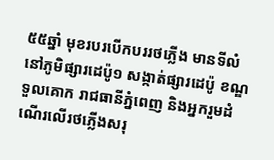៥៥ឆ្នាំ មុខរបរបើកបររថភ្លើង មានទីលំនៅភូមិផ្សារដេប៉ូ១ សង្កាត់ផ្សារដេប៉ូ ខណ្ឌទួលគោក រាជធានីភ្នំពេញ និងអ្នករួមដំណើរលើរថភ្លើងសរុ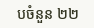បចំនួន ២២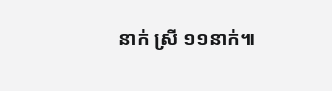នាក់ ស្រី ១១នាក់៕